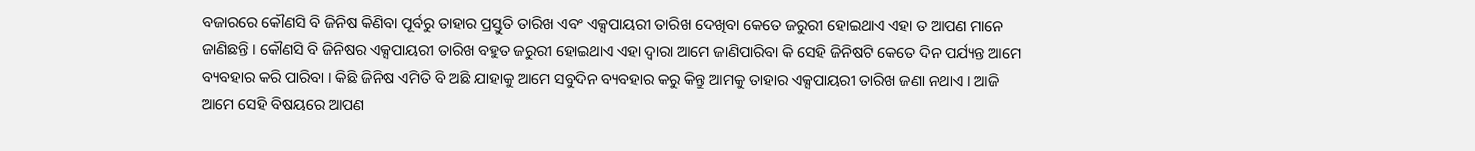ବଜାରରେ କୌଣସି ବି ଜିନିଷ କିଣିବା ପୂର୍ବରୁ ତାହାର ପ୍ରସ୍ତୁତି ତାରିଖ ଏବଂ ଏକ୍ସପାୟରୀ ତାରିଖ ଦେଖିବା କେତେ ଜରୁରୀ ହୋଇଥାଏ ଏହା ତ ଆପଣ ମାନେ ଜାଣିଛନ୍ତି । କୌଣସି ବି ଜିନିଷର ଏକ୍ସପାୟରୀ ତାରିଖ ବହୁତ ଜରୁରୀ ହୋଇଥାଏ ଏହା ଦ୍ଵାରା ଆମେ ଜାଣିପାରିବା କି ସେହି ଜିନିଷଟି କେତେ ଦିନ ପର୍ଯ୍ୟନ୍ତ ଆମେ ବ୍ୟବହାର କରି ପାରିବା । କିଛି ଜିନିଷ ଏମିତି ବି ଅଛି ଯାହାକୁ ଆମେ ସବୁଦିନ ବ୍ୟବହାର କରୁ କିନ୍ତୁ ଆମକୁ ତାହାର ଏକ୍ସପାୟରୀ ତାରିଖ ଜଣା ନଥାଏ । ଆଜି ଆମେ ସେହି ବିଷୟରେ ଆପଣ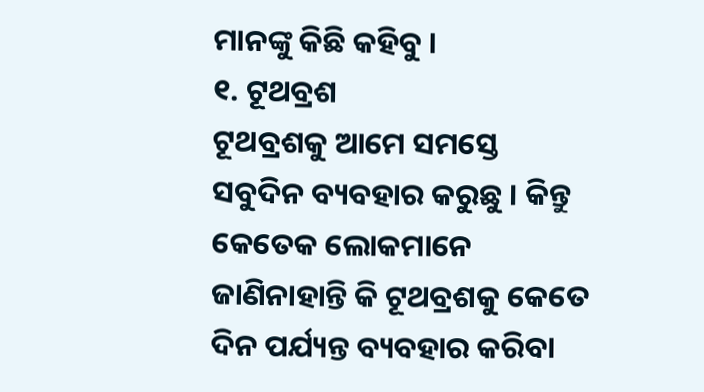ମାନଙ୍କୁ କିଛି କହିବୁ ।
୧. ଟୂଥବ୍ରଶ
ଟୂଥବ୍ରଶକୁ ଆମେ ସମସ୍ତେ ସବୁଦିନ ବ୍ୟବହାର କରୁଛୁ । କିନ୍ତୁ କେତେକ ଲୋକମାନେ ଜାଣିନାହାନ୍ତି କି ଟୂଥବ୍ରଶକୁ କେତେ ଦିନ ପର୍ଯ୍ୟନ୍ତ ବ୍ୟବହାର କରିବା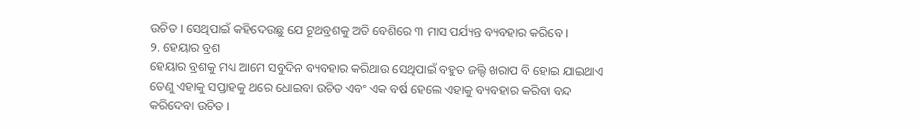ଉଚିତ । ସେଥିପାଇଁ କହିଦେଉଛୁ ଯେ ଟୂଥବ୍ରଶକୁ ଅତି ବେଶିରେ ୩ ମାସ ପର୍ଯ୍ୟନ୍ତ ବ୍ୟବହାର କରିବେ ।
୨. ହେୟାର ବ୍ରଶ
ହେୟାର ବ୍ରଶକୁ ମଧ୍ୟ ଆମେ ସବୁଦିନ ବ୍ୟବହାର କରିଥାଉ ସେଥିପାଇଁ ବହୁତ ଜଲ୍ଦି ଖରାପ ବି ହୋଇ ଯାଇଥାଏ ତେଣୁ ଏହାକୁ ସପ୍ତାହକୁ ଥରେ ଧୋଇବା ଉଚିତ ଏବଂ ଏକ ବର୍ଷ ହେଲେ ଏହାକୁ ବ୍ୟବହାର କରିବା ବନ୍ଦ କରିଦେବା ଉଚିତ ।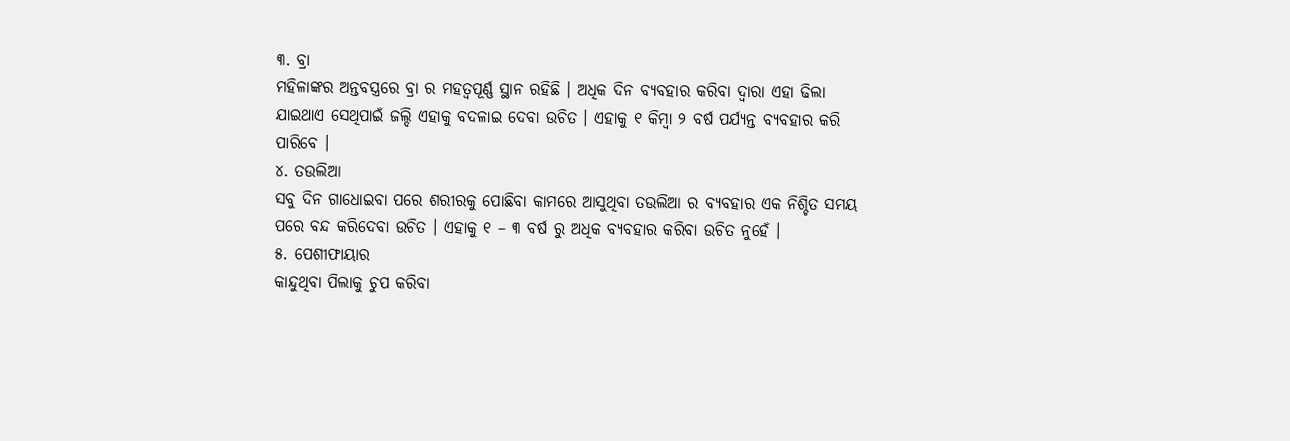୩. ବ୍ରା
ମହିଳାଙ୍କର ଅନ୍ତବସ୍ତ୍ରରେ ବ୍ରା ର ମହତ୍ଵପୂର୍ଣ୍ଣ ସ୍ଥାନ ରହିଛି । ଅଧିକ ଦିନ ବ୍ୟବହାର କରିବା ଦ୍ଵାରା ଏହା ଢିଲା ଯାଇଥାଏ ସେଥିପାଇଁ ଜଲ୍ଦି ଏହାକୁ ବଦଳାଇ ଦେବା ଉଚିତ । ଏହାକୁ ୧ କିମ୍ବା ୨ ବର୍ଷ ପର୍ଯ୍ୟନ୍ତ ବ୍ୟବହାର କରି ପାରିବେ ।
୪. ତଉଲିଆ
ସବୁ ଦିନ ଗାଧୋଇବା ପରେ ଶରୀରକୁ ପୋଛିବା କାମରେ ଆସୁଥିବା ତଉଲିଆ ର ବ୍ୟବହାର ଏକ ନିଶ୍ଚିତ ସମୟ ପରେ ବନ୍ଦ କରିଦେବା ଉଚିତ । ଏହାକୁ ୧ – ୩ ବର୍ଷ ରୁ ଅଧିକ ବ୍ୟବହାର କରିବା ଉଚିତ ନୁହେଁ ।
୫. ପେଶୀଫାୟାର
କାନ୍ଦୁଥିବା ପିଲାକୁ ଚୁପ କରିବା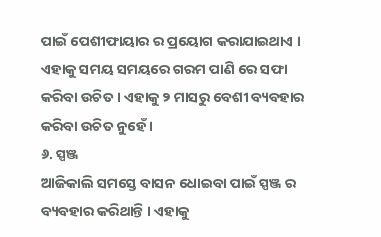ପାଇଁ ପେଶୀଫାୟାର ର ପ୍ରୟୋଗ କରାଯାଇଥାଏ । ଏହାକୁ ସମୟ ସମୟରେ ଗରମ ପାଣି ରେ ସଫା କରିବା ଉଚିତ । ଏହାକୁ ୨ ମାସରୁ ବେଶୀ ବ୍ୟବହାର କରିବା ଉଚିତ ନୁହେଁ ।
୬. ସ୍ପଞ୍ଜ
ଆଜିକାଲି ସମସ୍ତେ ବାସନ ଧୋଇବା ପାଇଁ ସ୍ପଞ୍ଜ ର ବ୍ୟବହାର କରିଥାନ୍ତି । ଏହାକୁ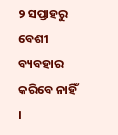୨ ସପ୍ତାହରୁ ବେଶୀ ବ୍ୟବହାର କରିବେ ନାହିଁ ।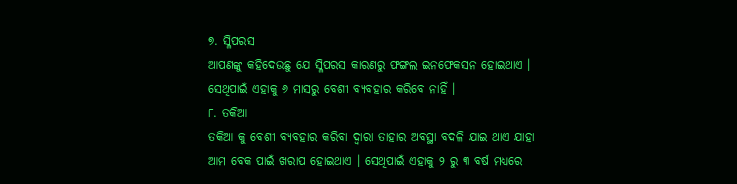୭. ସ୍ଳିପରସ
ଆପଣଙ୍କୁ କହିଦେଉଛୁ ଯେ ସ୍ଳିପରସ କାରଣରୁ ଫଙ୍ଗଲ ଇନଫେକସନ ହୋଇଥାଏ । ସେଥିପାଇଁ ଏହାକୁ ୬ ମାସରୁ ବେଶୀ ବ୍ୟବହାର କରିବେ ନାହିଁ ।
୮. ତକିଆ
ତକିଆ କୁ ବେଶୀ ବ୍ୟବହାର କରିବା ଦ୍ଵାରା ତାହାର ଅବସ୍ଥା ବଦଳି ଯାଇ ଥାଏ ଯାହା ଆମ ବେକ ପାଇଁ ଖରାପ ହୋଇଥାଏ । ସେଥିପାଇଁ ଏହାକୁ ୨ ରୁ ୩ ବର୍ଷ ମଧ୍ୟରେ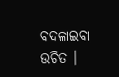ବଦଳାଇବା ଉଚିତ ।